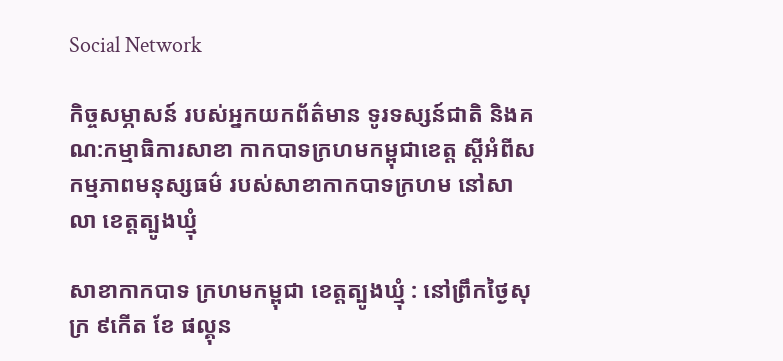Social Network

កិច្ចសម្ភាសន៍ របស់អ្នកយកព័ត៌មាន ទូរទស្សន៍ជាតិ និងគណ:កម្មាធិការសាខា កាកបាទក្រហមកម្ពុជាខេត្ត ស្តីអំពីសកម្មភាពមនុស្សធម៌ របស់សាខាកាកបាទក្រហម នៅសាលា ខេត្តត្បូងឃ្មុំ

សាខាកាកបាទ ក្រហមកម្ពុជា ខេត្តត្បូងឃ្មុំ : នៅព្រឹកថ្ងៃសុក្រ ៩កើត ខែ ផល្គុន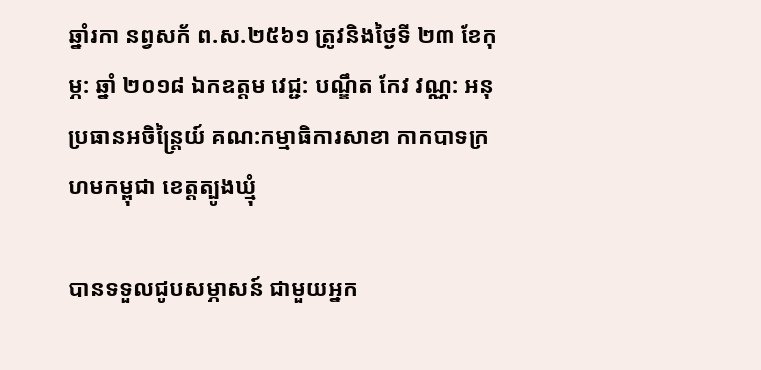ឆ្នាំរកា នព្វសក័ ព.ស.២៥៦១ ត្រូវនិងថ្ងៃទី ២៣ ខែកុម្ភ: ឆ្នាំ ២០១៨ ឯកឧត្តម វេជ្ជ: បណ្ឌឹត កែវ វណ្ណ: អនុប្រធានអចិន្ត្រៃយ៍ គណ:កម្មាធិការសាខា កាកបាទក្រហមកម្ពុជា ខេត្តត្បូងឃ្មុំ

បានទទួលជូបសម្ភាសន៍ ជាមួយអ្នក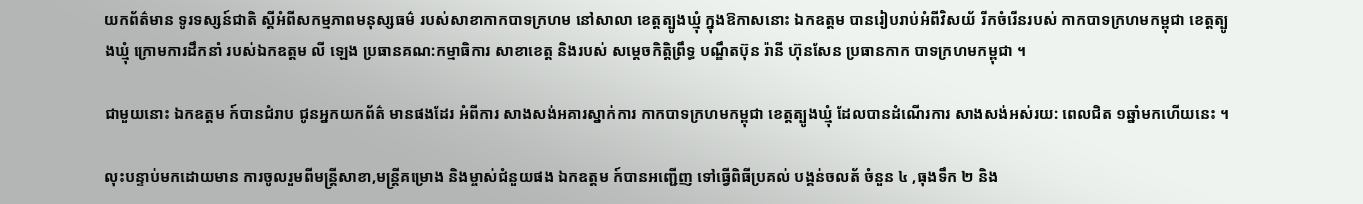យកព័ត៌មាន ទូរទស្សន៍ជាតិ ស្តីអំពីសកម្មភាពមនុស្សធម៌ របស់សាខាកាកបាទក្រហម នៅសាលា ខេត្តត្បូងឃ្មុំ ក្នុងឱកាសនោះ ឯកឧត្តម បានរៀបរាប់អំពីវិសយ័ រីកចំរើនរបស់ កាកបាទក្រហមកម្ពុជា ខេត្តត្បូងឃ្មុំ ក្រោមការដឹកនាំ របស់ឯកឧត្តម លី ឡេង ប្រធានគណ:កម្មាធិការ សាខាខេត្ត និងរបស់ សម្តេចកិត្តិព្រឹទ្ធ បណ្ឌឹតប៊ុន រ៉ានី ហ៊ុនសែន ប្រធានកាក បាទក្រហមកម្ពុជា ។

ជាមួយនោះ ឯកឧត្តម ក៍បានជំរាប ជូនអ្នកយកព័ត៌ មានផងដែរ អំពីការ សាងសង់អគារស្នាក់ការ កាកបាទក្រហមកម្ពុជា ខេត្តត្បូងឃ្មុំ ដែលបានដំណើរការ សាងសង់អស់រយ: ពេលជិត ១ឆ្នាំមកហើយនេះ ។

លុះបន្ទាប់មកដោយមាន ការចូលរួមពីមន្ត្រីសាខា,មន្ត្រីគម្រោង និងម្ចាស់ជំនួយផង ឯកឧត្តម ក៍បានអញ្ជើញ ទៅធ្វើពិធីប្រគល់ បង្គន់ចលត័ ចំនួន ៤ ,ធុងទឹក ២ និង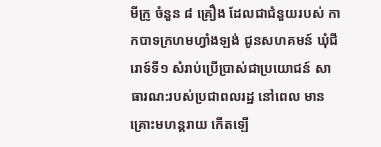មីក្រូ ចំនួន ៨ គ្រឿង ដែលជាជំនួយរបស់ កាកបាទក្រហមហ្វាំងឡង់ ជូនសហគមន៍ ឃុំជីរោទ៍ទី១ សំរាប់ប្រើប្រាស់ជាប្រយោជន៍ សាធារណ:របស់ប្រជាពលរដ្ឋ នៅពេល មានគ្រោះមហន្តរាយ កើតឡើ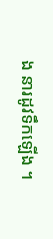ង នារដូវទឹកឡើង ។